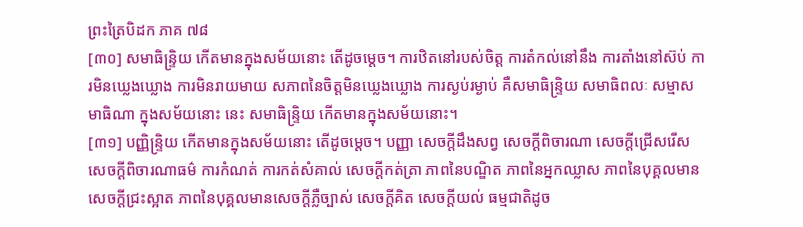ព្រះត្រៃបិដក ភាគ ៧៨
[៣០] សមាធិន្ទ្រិយ កើតមានក្នុងសម័យនោះ តើដូចម្តេច។ ការឋិតនៅរបស់ចិត្ត ការតំកល់នៅនឹង ការតាំងនៅស៊ប់ ការមិនឃ្លេងឃ្លោង ការមិនរាយមាយ សភាពនៃចិត្តមិនឃ្លេងឃ្លោង ការស្ងប់រម្ងាប់ គឺសមាធិន្ទ្រិយ សមាធិពលៈ សម្មាសមាធិណា ក្នុងសម័យនោះ នេះ សមាធិន្ទ្រិយ កើតមានក្នុងសម័យនោះ។
[៣១] បញ្ញិន្ទ្រិយ កើតមានក្នុងសម័យនោះ តើដូចម្តេច។ បញ្ញា សេចក្តីដឹងសព្វ សេចក្តីពិចារណា សេចក្តីជ្រើសរើស សេចក្តីពិចារណាធម៌ ការកំណត់ ការកត់សំគាល់ សេចក្តីកត់ត្រា ភាពនៃបណ្ឌិត ភាពនៃអ្នកឈ្លាស ភាពនៃបុគ្គលមានសេចក្តីជ្រះស្អាត ភាពនៃបុគ្គលមានសេចក្តីភ្លឺច្បាស់ សេចក្តីគិត សេចក្តីយល់ ធម្មជាតិដូច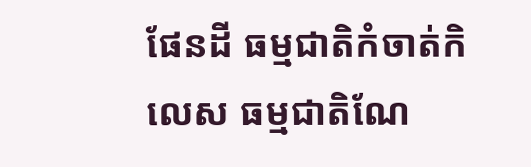ផែនដី ធម្មជាតិកំចាត់កិលេស ធម្មជាតិណែ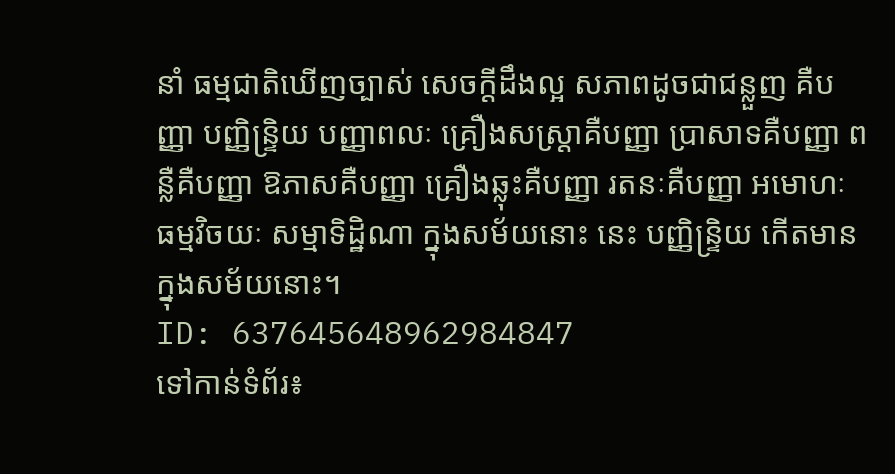នាំ ធម្មជាតិឃើញច្បាស់ សេចក្តីដឹងល្អ សភាពដូចជាជន្លួញ គឺបញ្ញា បញ្ញិន្ទ្រិយ បញ្ញាពលៈ គ្រឿងសស្ត្រាគឺបញ្ញា ប្រាសាទគឺបញ្ញា ពន្លឺគឺបញ្ញា ឱភាសគឺបញ្ញា គ្រឿងឆ្លុះគឺបញ្ញា រតនៈគឺបញ្ញា អមោហៈ ធម្មវិចយៈ សម្មាទិដ្ឋិណា ក្នុងសម័យនោះ នេះ បញ្ញិន្ទ្រិយ កើតមានក្នុងសម័យនោះ។
ID: 637645648962984847
ទៅកាន់ទំព័រ៖